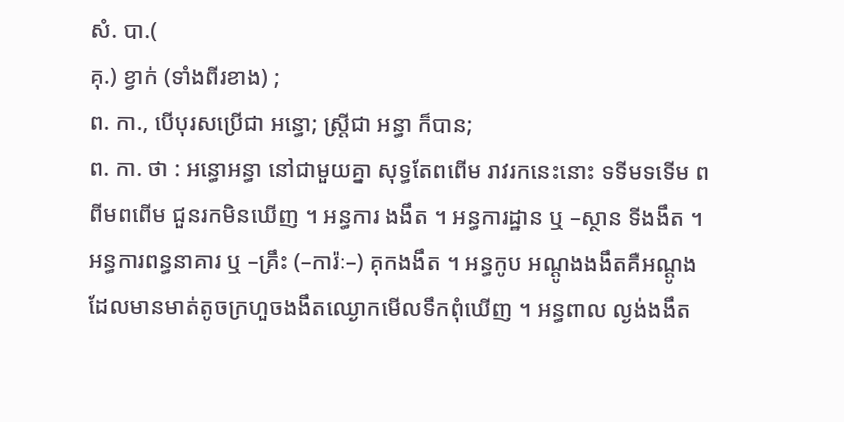សំ. បា.(
គុ.) ខ្វាក់ (ទាំងពីរខាង) ;
ព. កា., បើបុរសប្រើជា អន្ធោ; ស្ត្រីជា អន្ធា ក៏បាន;
ព. កា. ថា : អន្ធោអន្ធា នៅជាមួយគ្នា សុទ្ធតែពពើម រាវរកនេះនោះ ទទីមទទើម ពពីមពពើម ជួនរកមិនឃើញ ។ អន្ធការ ងងឹត ។ អន្ធការដ្ឋាន ឬ –ស្ថាន ទីងងឹត ។ អន្ធការពន្ធនាគារ ឬ –គ្រឹះ (–ការ៉ៈ–) គុកងងឹត ។ អន្ធកូប អណ្ដូងងងឹតគឺអណ្ដូងដែលមានមាត់តូចក្រហួចងងឹតឈ្ងោកមើលទឹកពុំឃើញ ។ អន្ធពាល ល្ងង់ងងឹត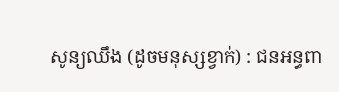សូន្យឈឹង (ដូចមនុស្សខ្វាក់) : ជនអន្ធពា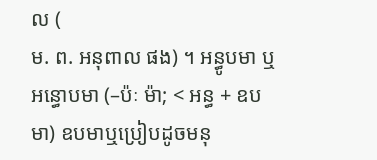ល (
ម. ព. អនុពាល ផង) ។ អន្ធូបមា ឬ អន្ធោបមា (–ប៉ៈ ម៉ា; < អន្ធ + ឧបមា) ឧបមាឬប្រៀបដូចមនុ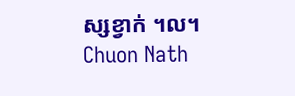ស្សខ្វាក់ ។ល។
Chuon Nath